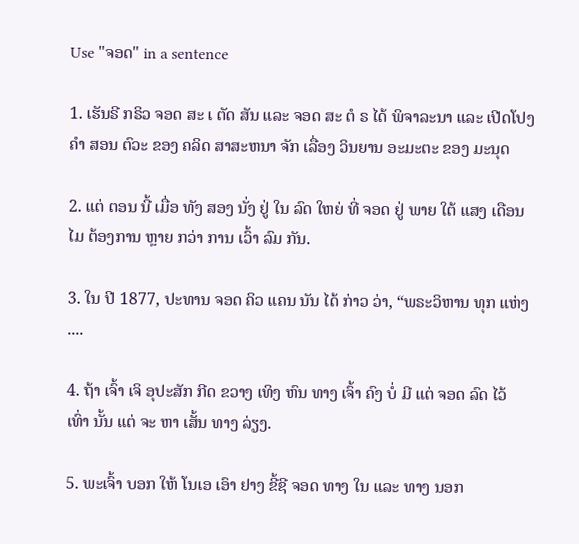Use "ຈອດ" in a sentence

1. ເຮັນຣີ ກຣິວ ຈອດ ສະ ເ ຕັດ ສັນ ແລະ ຈອດ ສະ ຕໍ ຣ ໄດ້ ພິຈາລະນາ ແລະ ເປີດໂປງ ຄໍາ ສອນ ຕົວະ ຂອງ ຄລິດ ສາສະຫນາ ຈັກ ເລື່ອງ ວິນຍານ ອະມະຕະ ຂອງ ມະນຸດ

2. ແຕ່ ຕອນ ນີ້ ເມື່ອ ທັງ ສອງ ນັ່ງ ຢູ່ ໃນ ລົດ ໃຫຍ່ ທີ່ ຈອດ ຢູ່ ພາຍ ໃຕ້ ແສງ ເດືອນ ໄມ ຕ້ອງການ ຫຼາຍ ກວ່າ ການ ເວົ້າ ລົມ ກັນ.

3. ໃນ ປີ 1877, ປະທານ ຈອດ ຄິວ ແຄນ ນັນ ໄດ້ ກ່າວ ວ່າ, “ພຣະວິຫານ ທຸກ ແຫ່ງ ....

4. ຖ້າ ເຈົ້າ ເຈິ ອຸປະສັກ ກີດ ຂວາງ ເທິງ ຫົນ ທາງ ເຈົ້າ ຄົງ ບໍ່ ມີ ແຕ່ ຈອດ ລົດ ໄວ້ ເທົ່າ ນັ້ນ ແຕ່ ຈະ ຫາ ເສັ້ນ ທາງ ລ່ຽງ.

5. ພະເຈົ້າ ບອກ ໃຫ້ ໂນເອ ເອົາ ຢາງ ຂີ້ຊີ ຈອດ ທາງ ໃນ ແລະ ທາງ ນອກ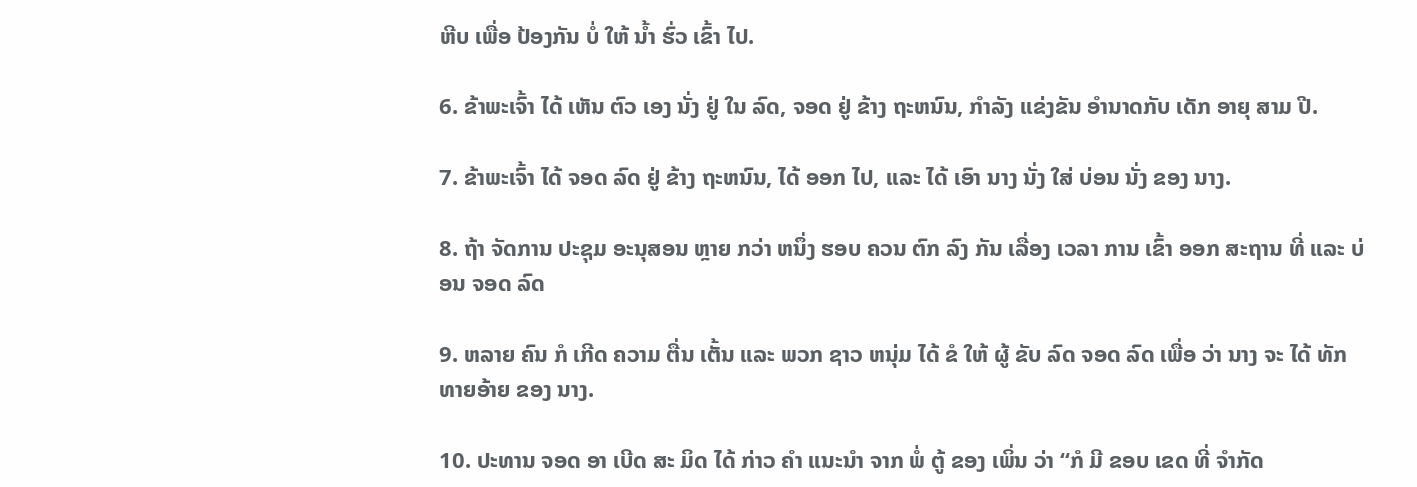ຫີບ ເພື່ອ ປ້ອງກັນ ບໍ່ ໃຫ້ ນໍ້າ ຮົ່ວ ເຂົ້າ ໄປ.

6. ຂ້າພະເຈົ້າ ໄດ້ ເຫັນ ຕົວ ເອງ ນັ່ງ ຢູ່ ໃນ ລົດ, ຈອດ ຢູ່ ຂ້າງ ຖະຫນົນ, ກໍາລັງ ແຂ່ງຂັນ ອໍານາດກັບ ເດັກ ອາຍຸ ສາມ ປີ.

7. ຂ້າພະເຈົ້າ ໄດ້ ຈອດ ລົດ ຢູ່ ຂ້າງ ຖະຫນົນ, ໄດ້ ອອກ ໄປ, ແລະ ໄດ້ ເອົາ ນາງ ນັ່ງ ໃສ່ ບ່ອນ ນັ່ງ ຂອງ ນາງ.

8. ຖ້າ ຈັດການ ປະຊຸມ ອະນຸສອນ ຫຼາຍ ກວ່າ ຫນຶ່ງ ຮອບ ຄວນ ຕົກ ລົງ ກັນ ເລື່ອງ ເວລາ ການ ເຂົ້າ ອອກ ສະຖານ ທີ່ ແລະ ບ່ອນ ຈອດ ລົດ

9. ຫລາຍ ຄົນ ກໍ ເກີດ ຄວາມ ຕື່ນ ເຕັ້ນ ແລະ ພວກ ຊາວ ຫນຸ່ມ ໄດ້ ຂໍ ໃຫ້ ຜູ້ ຂັບ ລົດ ຈອດ ລົດ ເພື່ອ ວ່າ ນາງ ຈະ ໄດ້ ທັກ ທາຍອ້າຍ ຂອງ ນາງ.

10. ປະທານ ຈອດ ອາ ເບີດ ສະ ມິດ ໄດ້ ກ່າວ ຄໍາ ແນະນໍາ ຈາກ ພໍ່ ຕູ້ ຂອງ ເພິ່ນ ວ່າ “ກໍ ມີ ຂອບ ເຂດ ທີ່ ຈໍາກັດ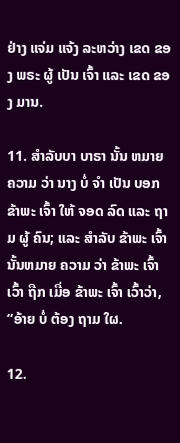ຢ່າງ ແຈ່ມ ແຈ້ງ ລະຫວ່າງ ເຂດ ຂອງ ພຣະ ຜູ້ ເປັນ ເຈົ້າ ແລະ ເຂດ ຂອງ ມານ.

11. ສໍາລັບບາ ບາຣາ ນັ້ນ ຫມາຍ ຄວາມ ວ່າ ນາງ ບໍ່ ຈໍາ ເປັນ ບອກ ຂ້າພະ ເຈົ້າ ໃຫ້ ຈອດ ລົດ ແລະ ຖາມ ຜູ້ ຄົນ; ແລະ ສໍາລັບ ຂ້າພະ ເຈົ້າ ນັ້ນຫມາຍ ຄວາມ ວ່າ ຂ້າພະ ເຈົ້າ ເວົ້າ ຖືກ ເມື່ອ ຂ້າພະ ເຈົ້າ ເວົ້າວ່າ, “ອ້າຍ ບໍ່ ຕ້ອງ ຖາມ ໃຜ.

12.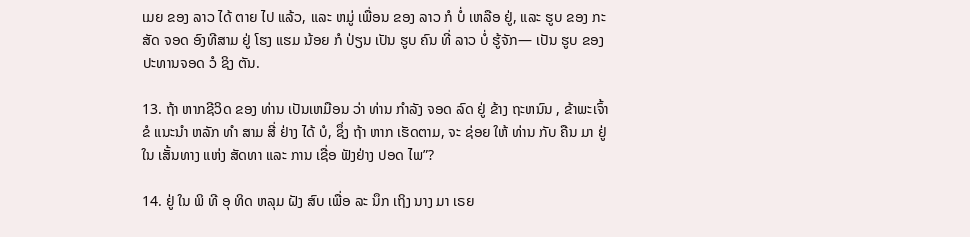ເມຍ ຂອງ ລາວ ໄດ້ ຕາຍ ໄປ ແລ້ວ, ແລະ ຫມູ່ ເພື່ອນ ຂອງ ລາວ ກໍ ບໍ່ ເຫລືອ ຢູ່, ແລະ ຮູບ ຂອງ ກະສັດ ຈອດ ອົງທີສາມ ຢູ່ ໂຮງ ແຮມ ນ້ອຍ ກໍ ປ່ຽນ ເປັນ ຮູບ ຄົນ ທີ່ ລາວ ບໍ່ ຮູ້ຈັກ— ເປັນ ຮູບ ຂອງ ປະທານຈອດ ວໍ ຊິງ ຕັນ.

13. ຖ້າ ຫາກຊີວິດ ຂອງ ທ່ານ ເປັນເຫມືອນ ວ່າ ທ່ານ ກໍາລັງ ຈອດ ລົດ ຢູ່ ຂ້າງ ຖະຫນົນ , ຂ້າພະເຈົ້າ ຂໍ ແນະນໍາ ຫລັກ ທໍາ ສາມ ສີ່ ຢ່າງ ໄດ້ ບໍ, ຊຶ່ງ ຖ້າ ຫາກ ເຮັດຕາມ, ຈະ ຊ່ອຍ ໃຫ້ ທ່ານ ກັບ ຄືນ ມາ ຢູ່ ໃນ ເສັ້ນທາງ ແຫ່ງ ສັດທາ ແລະ ການ ເຊື່ອ ຟັງຢ່າງ ປອດ ໄພ”?

14. ຢູ່ ໃນ ພິ ທີ ອຸ ທິດ ຫລຸມ ຝັງ ສົບ ເພື່ອ ລະ ນຶກ ເຖິງ ນາງ ມາ ເຣຍ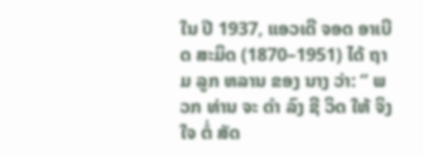ໃນ ປີ 1937, ແອວເດີ ຈອດ ອາເບີດ ສະມິດ (1870–1951) ໄດ້ ຖາມ ລູກ ຫລານ ຂອງ ນາງ ວ່າ: “ ພວກ ທ່ານ ຈະ ດໍາ ລົງ ຊີ ວິດ ໃຫ້ ຈິງ ໃຈ ຕໍ່ ສັດ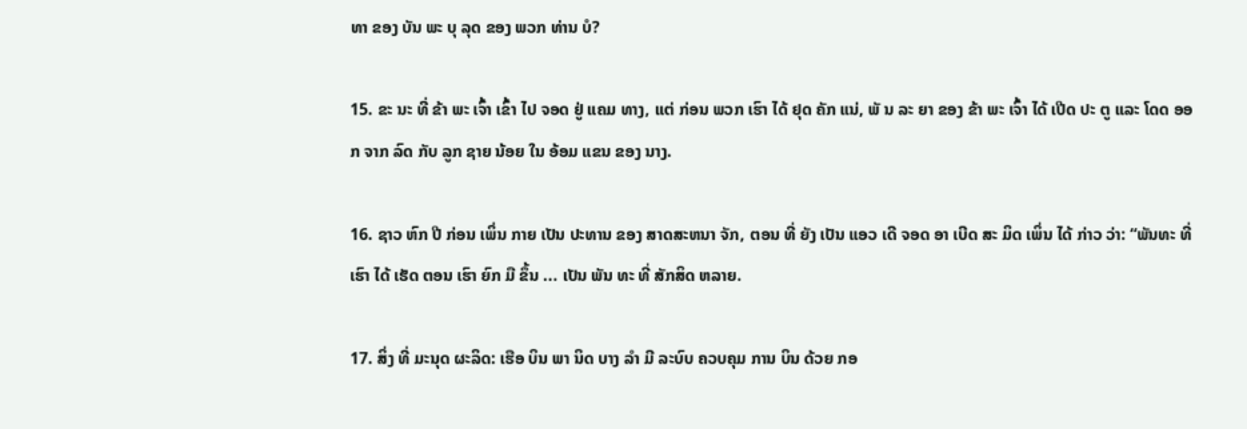ທາ ຂອງ ບັນ ພະ ບຸ ລຸດ ຂອງ ພວກ ທ່ານ ບໍ?

15. ຂະ ນະ ທີ່ ຂ້າ ພະ ເຈົ້າ ເຂົ້າ ໄປ ຈອດ ຢູ່ ແຄມ ທາງ, ແຕ່ ກ່ອນ ພວກ ເຮົາ ໄດ້ ຢຸດ ຄັກ ແນ່, ພັ ນ ລະ ຍາ ຂອງ ຂ້າ ພະ ເຈົ້າ ໄດ້ ເປີດ ປະ ຕູ ແລະ ໂດດ ອອກ ຈາກ ລົດ ກັບ ລູກ ຊາຍ ນ້ອຍ ໃນ ອ້ອມ ແຂນ ຂອງ ນາງ.

16. ຊາວ ຫົກ ປີ ກ່ອນ ເພິ່ນ ກາຍ ເປັນ ປະທານ ຂອງ ສາດສະຫນາ ຈັກ, ຕອນ ທີ່ ຍັງ ເປັນ ແອວ ເດີ ຈອດ ອາ ເບີດ ສະ ມິດ ເພິ່ນ ໄດ້ ກ່າວ ວ່າ: “ພັນທະ ທີ່ ເຮົາ ໄດ້ ເຮັດ ຕອນ ເຮົາ ຍົກ ມື ຂຶ້ນ ... ເປັນ ພັນ ທະ ທີ່ ສັກສິດ ຫລາຍ.

17. ສິ່ງ ທີ່ ມະນຸດ ຜະລິດ: ເຮືອ ບິນ ພາ ນິດ ບາງ ລໍາ ມີ ລະບົບ ຄວບຄຸມ ການ ບິນ ດ້ວຍ ກອ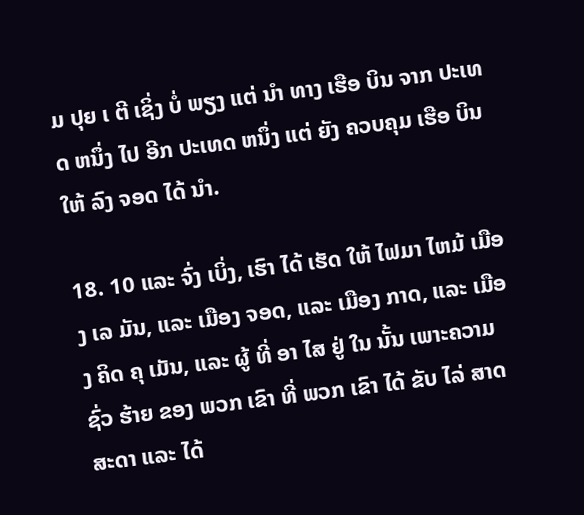ມ ປຸຍ ເ ຕີ ເຊິ່ງ ບໍ່ ພຽງ ແຕ່ ນໍາ ທາງ ເຮືອ ບິນ ຈາກ ປະເທດ ຫນຶ່ງ ໄປ ອີກ ປະເທດ ຫນຶ່ງ ແຕ່ ຍັງ ຄວບຄຸມ ເຮືອ ບິນ ໃຫ້ ລົງ ຈອດ ໄດ້ ນໍາ.

18. 10 ແລະ ຈົ່ງ ເບິ່ງ, ເຮົາ ໄດ້ ເຮັດ ໃຫ້ ໄຟມາ ໄຫມ້ ເມືອງ ເລ ມັນ, ແລະ ເມືອງ ຈອດ, ແລະ ເມືອງ ກາດ, ແລະ ເມືອງ ຄິດ ຄຸ ເມັນ, ແລະ ຜູ້ ທີ່ ອາ ໄສ ຢູ່ ໃນ ນັ້ນ ເພາະຄວາມ ຊົ່ວ ຮ້າຍ ຂອງ ພວກ ເຂົາ ທີ່ ພວກ ເຂົາ ໄດ້ ຂັບ ໄລ່ ສາດສະດາ ແລະ ໄດ້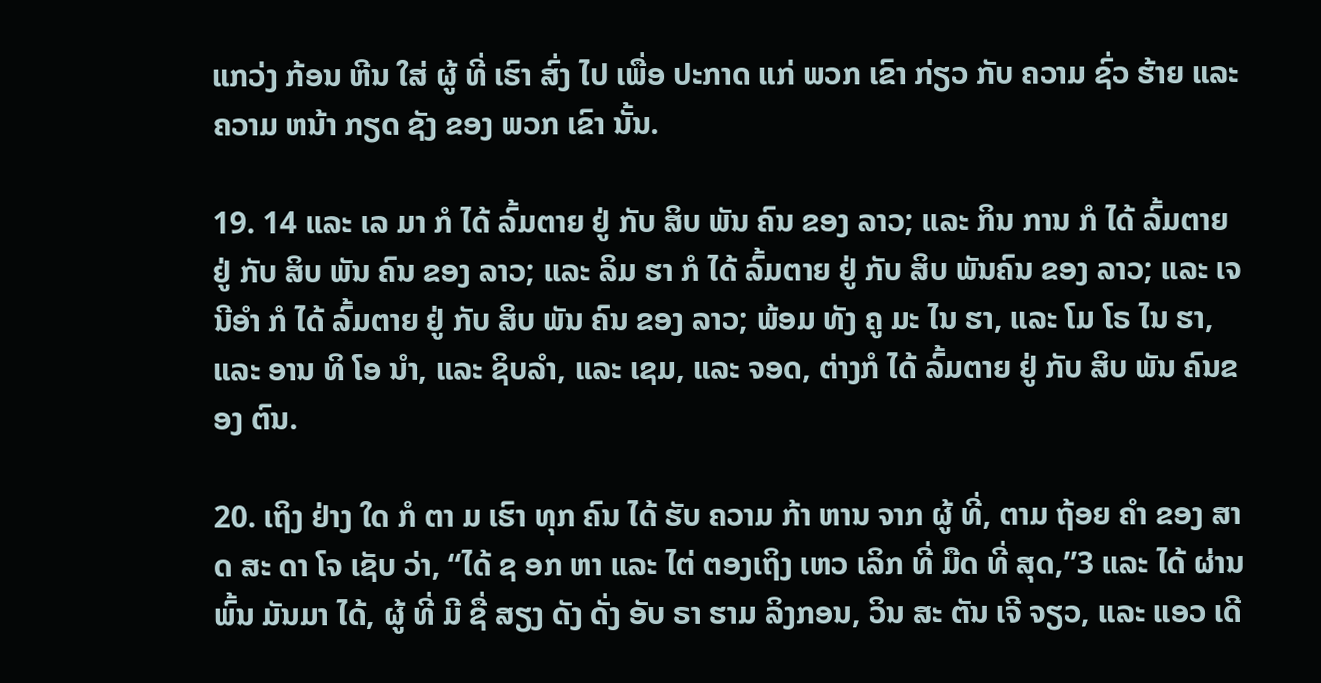ແກວ່ງ ກ້ອນ ຫີນ ໃສ່ ຜູ້ ທີ່ ເຮົາ ສົ່ງ ໄປ ເພື່ອ ປະກາດ ແກ່ ພວກ ເຂົາ ກ່ຽວ ກັບ ຄວາມ ຊົ່ວ ຮ້າຍ ແລະ ຄວາມ ຫນ້າ ກຽດ ຊັງ ຂອງ ພວກ ເຂົາ ນັ້ນ.

19. 14 ແລະ ເລ ມາ ກໍ ໄດ້ ລົ້ມຕາຍ ຢູ່ ກັບ ສິບ ພັນ ຄົນ ຂອງ ລາວ; ແລະ ກິນ ການ ກໍ ໄດ້ ລົ້ມຕາຍ ຢູ່ ກັບ ສິບ ພັນ ຄົນ ຂອງ ລາວ; ແລະ ລິມ ຮາ ກໍ ໄດ້ ລົ້ມຕາຍ ຢູ່ ກັບ ສິບ ພັນຄົນ ຂອງ ລາວ; ແລະ ເຈນີອໍາ ກໍ ໄດ້ ລົ້ມຕາຍ ຢູ່ ກັບ ສິບ ພັນ ຄົນ ຂອງ ລາວ; ພ້ອມ ທັງ ຄູ ມະ ໄນ ຮາ, ແລະ ໂມ ໂຣ ໄນ ຮາ, ແລະ ອານ ທິ ໂອ ນໍາ, ແລະ ຊິບລໍາ, ແລະ ເຊມ, ແລະ ຈອດ, ຕ່າງກໍ ໄດ້ ລົ້ມຕາຍ ຢູ່ ກັບ ສິບ ພັນ ຄົນຂອງ ຕົນ.

20. ເຖິງ ຢ່າງ ໃດ ກໍ ຕາ ມ ເຮົາ ທຸກ ຄົນ ໄດ້ ຮັບ ຄວາມ ກ້າ ຫານ ຈາກ ຜູ້ ທີ່, ຕາມ ຖ້ອຍ ຄໍາ ຂອງ ສາດ ສະ ດາ ໂຈ ເຊັບ ວ່າ, “ໄດ້ ຊ ອກ ຫາ ແລະ ໄຕ່ ຕອງເຖິງ ເຫວ ເລິກ ທີ່ ມືດ ທີ່ ສຸດ,”3 ແລະ ໄດ້ ຜ່ານ ພົ້ນ ມັນມາ ໄດ້, ຜູ້ ທີ່ ມີ ຊື່ ສຽງ ດັງ ດັ່ງ ອັບ ຣາ ຮາມ ລິງກອນ, ວິນ ສະ ຕັນ ເຈີ ຈຽວ, ແລະ ແອວ ເດີ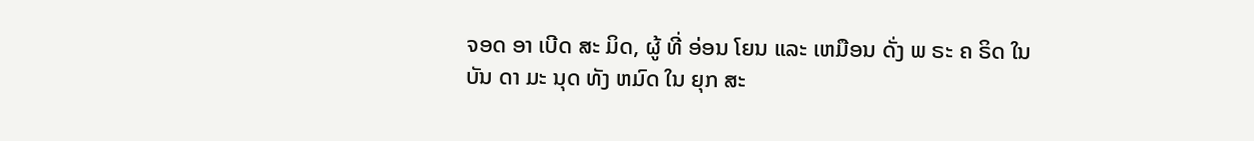ຈອດ ອາ ເບີດ ສະ ມິດ, ຜູ້ ທີ່ ອ່ອນ ໂຍນ ແລະ ເຫມືອນ ດັ່ງ ພ ຣະ ຄ ຣິດ ໃນ ບັນ ດາ ມະ ນຸດ ທັງ ຫມົດ ໃນ ຍຸກ ສະ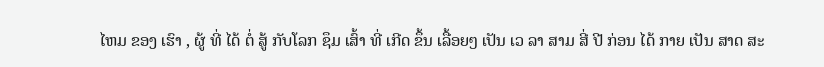ໄຫມ ຂອງ ເຮົາ , ຜູ້ ທີ່ ໄດ້ ຕໍ່ ສູ້ ກັບໂລກ ຊຶມ ເສົ້າ ທີ່ ເກີດ ຂຶ້ນ ເລື້ອຍໆ ເປັນ ເວ ລາ ສາມ ສີ່ ປີ ກ່ອນ ໄດ້ ກາຍ ເປັນ ສາດ ສະ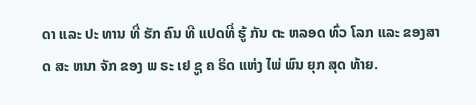ດາ ແລະ ປະ ທານ ທີ່ ຮັກ ຄົນ ທີ ແປດທີ່ ຮູ້ ກັນ ຕະ ຫລອດ ທົ່ວ ໂລກ ແລະ ຂອງສາດ ສະ ຫນາ ຈັກ ຂອງ ພ ຣະ ເຢ ຊູ ຄ ຣິດ ແຫ່ງ ໄພ່ ພົນ ຍຸກ ສຸດ ທ້າຍ.